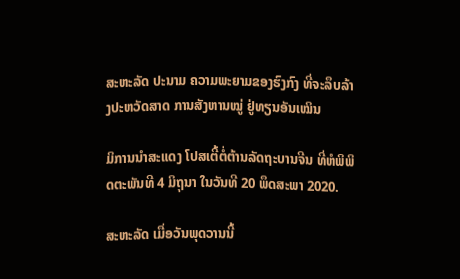ສະຫະລັດ ປະນາມ ຄວາມພະຍາມຂອງຮົງກົງ ທີ່ຈະລຶບລ້າງປະຫວັດສາດ ການສັງຫານໝູ່ ຢູ່ທຽນອັນເໝິນ

ມິການນໍາສະແດງ ໂປສເຕີ້ຕໍ່ຕ້ານລັດຖະບານຈີນ ທີ່ຫໍພິພິດຕະພັນທີ 4 ມິຖຸນາ ໃນວັນທີ 20 ພຶດສະພາ 2020.

ສະຫະລັດ ເມື່ອວັນພຸດວານນີ້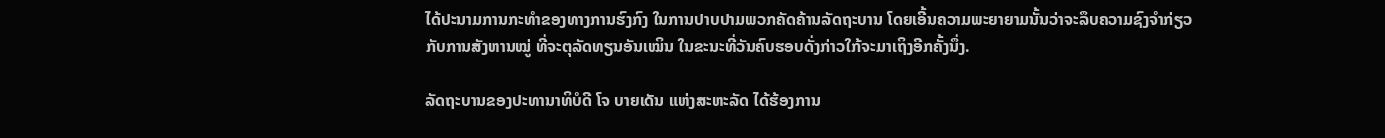ໄດ້ປະນາມການກະທໍາຂອງທາງການຮົງກົງ ໃນການປາບປາມພວກຄັດຄ້ານລັດຖະບານ ໂດຍເອີ້ນຄວາມພະຍາຍາມນັ້ນວ່າຈະລຶບຄວາມຊົງຈໍາກ່ຽວກັບການສັງຫານໝູ່ ທີ່ຈະຕຸລັດທຽນອັນເໝິນ ໃນຂະນະທີ່ວັນຄົບຮອບດັ່ງກ່າວໃກ້ຈະມາເຖິງອີກຄັ້ງນຶ່ງ.

ລັດຖະບານຂອງປະທານາທິບໍດີ ໂຈ ບາຍເດັນ ແຫ່ງສະຫະລັດ ໄດ້ຮ້ອງການ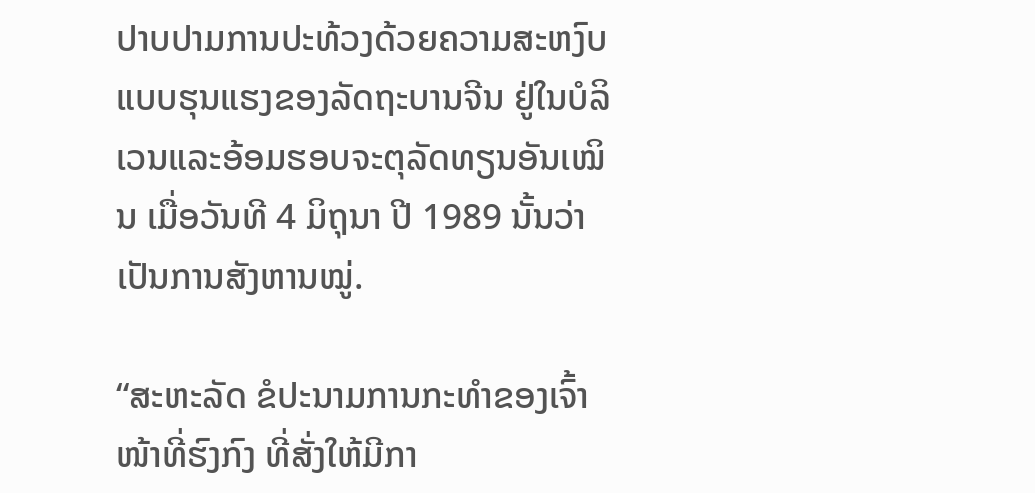ປາບປາມການປະທ້ວງດ້ວຍຄວາມສະຫງົບ ແບບຮຸນແຮງຂອງລັດຖະບານຈີນ ຢູ່ໃນບໍລິເວນແລະອ້ອມຮອບຈະຕຸລັດທຽນອັນເໝິນ ເມື່ອວັນທີ 4 ມິຖຸນາ ປີ 1989 ນັ້ນວ່າ ເປັນການສັງຫານໝູ່.

“ສະຫະລັດ ຂໍປະນາມການກະທໍາຂອງເຈົ້າໜ້າທີ່ຮົງກົງ ທີ່ສັ່ງໃຫ້ມີກາ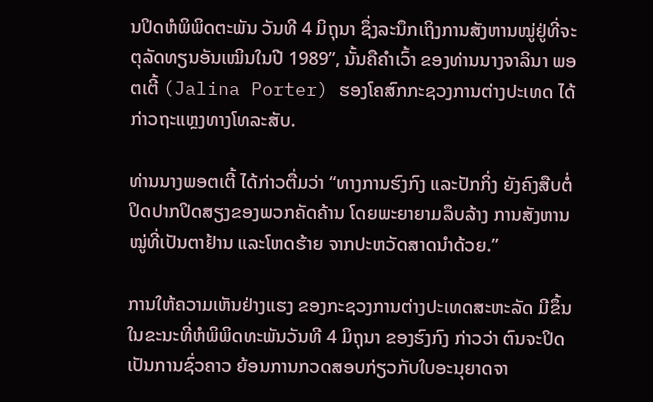ນປິດຫໍພິພິດຕະພັນ ວັນທີ 4 ມິຖຸນາ ຊຶ່ງລະນຶກເຖິງການສັງຫານໝູ່ຢູ່ທີ່ຈະຕຸລັດທຽນອັນເໝິນໃນປີ 1989”, ນັ້ນຄືຄໍາເວົ້າ ຂອງທ່ານນາງຈາລິນາ ພອຕເຕີ້ (Jalina Porter) ຮອງໂຄສົກກະຊວງການຕ່າງປະເທດ ໄດ້ກ່າວຖະແຫຼງທາງໂທລະສັບ.

ທ່ານນາງພອຕເຕີ້ ໄດ້ກ່າວຕື່ມວ່າ “ທາງການຮົງກົງ ແລະປັກກິ່ງ ຍັງຄົງສືບຕໍ່ປິດປາກປິດສຽງຂອງພວກຄັດຄ້ານ ໂດຍພະຍາຍາມລຶບລ້າງ ການສັງຫານໝູ່ທີ່ເປັນຕາຢ້ານ ແລະໂຫດຮ້າຍ ຈາກປະຫວັດສາດນໍາດ້ວຍ.”

ການໃຫ້ຄວາມເຫັນຢ່າງແຮງ ຂອງກະຊວງການຕ່າງປະເທດສະຫະລັດ ມີຂຶ້ນໃນຂະນະທີ່ຫໍພິພິດທະພັນວັນທີ 4 ມິຖຸນາ ຂອງຮົງກົງ ກ່າວວ່າ ຕົນຈະປິດເປັນການຊົ່ວຄາວ ຍ້ອນການກວດສອບກ່ຽວກັບໃບອະນຸຍາດຈາ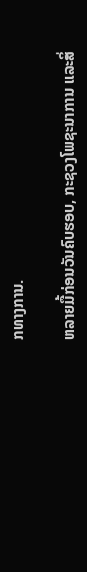ກທາງການ.

ຫລາຍມື້ກ່ອນວັນຄົບຮອບ, ກະຊວງໂພຊະນາການ ແລະສິ່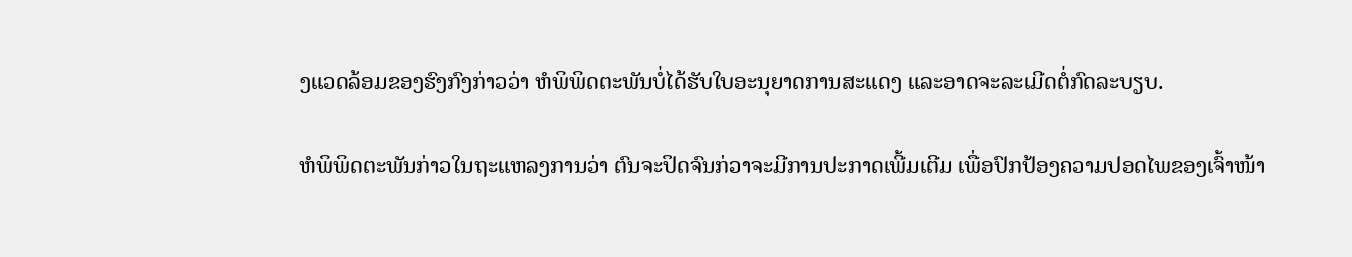ງແວດລ້ອມຂອງຮົງກົງກ່າວວ່າ ຫໍພິພິດຕະພັນບໍ່ໄດ້ຮັບໃບອະນຸຍາດການສະແດງ ແລະອາດຈະລະເມີດຕໍ່ກົດລະບຽບ.

ຫໍພິພິດຕະພັນກ່າວໃນຖະແຫລງການວ່າ ຕົນຈະປິດຈົນກ່ວາຈະມີການປະກາດເພີ້ມເຕີມ ເພື່ອປົກປ້ອງຄວາມປອດໄພຂອງເຈົ້າໜ້າ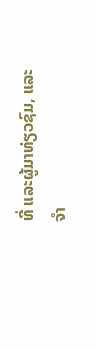ທີ່ ແລະຜູ້ມາທ່ຽວຊົມ, ແລະຈໍາ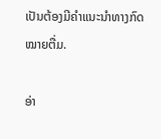ເປັນຕ້ອງມີຄໍາແນະນໍາທາງກົດໝາຍຕື່ມ.

ອ່າ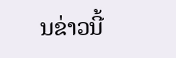ນຂ່າວນີ້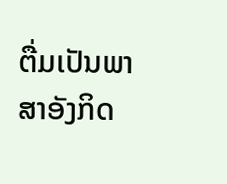ຕື່ມເປັນພາສາອັງກິດ